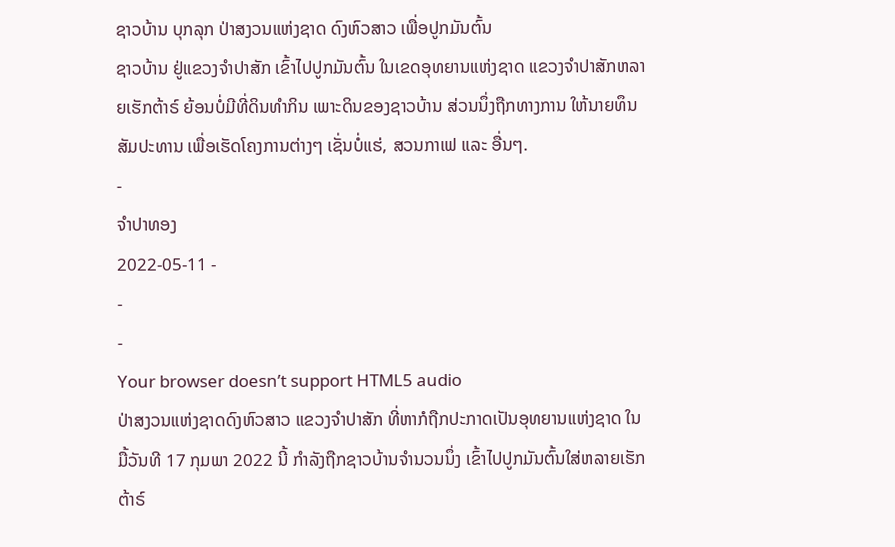ຊາວບ້ານ ບຸກລຸກ ປ່າສງວນແຫ່ງຊາດ ດົງຫົວສາວ ເພື່ອປູກມັນຕົ້ນ
ຊາວບ້ານ ຢູ່ແຂວງຈໍາປາສັກ ເຂົ້າໄປປູກມັນຕົ້ນ ໃນເຂດອຸທຍານແຫ່ງຊາດ ແຂວງຈໍາປາສັກຫລາຍເຮັກຕ້າຣ໌ ຍ້ອນບໍ່ມີທີ່ດິນທໍາກິນ ເພາະດິນຂອງຊາວບ້ານ ສ່ວນນຶ່ງຖືກທາງການ ໃຫ້ນາຍທຶນສັມປະທານ ເພື່ອເຮັດໂຄງການຕ່າງໆ ເຊັ່ນບໍ່ແຮ່, ສວນກາເຟ ແລະ ອື່ນໆ.
-
ຈຳປາທອງ
2022-05-11 -
-
-
Your browser doesn’t support HTML5 audio
ປ່າສງວນແຫ່ງຊາດດົງຫົວສາວ ແຂວງຈໍາປາສັກ ທີ່ຫາກໍຖືກປະກາດເປັນອຸທຍານແຫ່ງຊາດ ໃນມື້ວັນທີ 17 ກຸມພາ 2022 ນີ້ ກໍາລັງຖືກຊາວບ້ານຈໍານວນນຶ່ງ ເຂົ້າໄປປູກມັນຕົ້ນໃສ່ຫລາຍເຮັກຕ້າຣ໌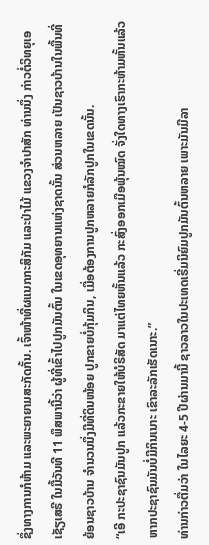ຊຶ່ງທາງການກໍຫ້າມ ແລະພະຍາຍາມສະກັດກັ້ນ. ເຈົ້າໜ້າທີ່ຜແນກກະສິກັມ ແລະປ່າໄມ້ ແຂວງຈໍາປາສັກ ທ່ານນຶ່ງ ກ່າວຕໍ່ວິທຍຸເອເຊັຽເສຣີ ໃນມື້ວັນທີ 11 ພຶສພານີ້ວ່າ ຜູ້ທີ່ເຂົ້າໄປປູກມັນຕົ້ນ ໃນເຂດອຸທຍານແຫ່ງຊາດນັ້ນ ສ່ວນຫລາຍ ເປັນຊາວບ້ານໃນພື້ນທີ່ ຍ້ອນຊາວບ້ານ ຈໍານວນນຶ່ງມີທີ່ດິນໜ້ອຍ ປູກຂາຍບໍ່ກຸ້ມກິນ, ເມື່ອຕ້ອງການປູກຫລາຍກໍລັກປູກໃນເຂດນັ້ນ.
“ເອີ ກະປະຊາຊົນມັນປູກ ແລ້ວກະຂາຍໃຫ້ບໍຣິສັດ ມາແຕ່ໄທຍຫັ້ນແລ້ວ ກະສົ່ງອອກເມືອພຸ້ນໝົດ ຈັ່ງໃດທາງເຮົາກະຫ້າມຫັ້ນແລ້ວ ຫາກປະຊາຊົນມັນບໍ່ມີກິນເນາະ ເຂົາລະລັກເຮັດເນາະ.”
ທ່ານກ່າວຕື່ມວ່າ ໃນໄລຍະ 4-5 ປີຜ່ານມານີ້ ຊາວລາວໃນປະເທດເຣີ່ມນິຍົມປູກມັນຕົ້ນຫລາຍ ເພາະມັນມີລາ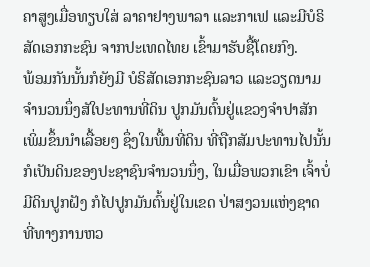ຄາສູງເມື່ອທຽບໃສ່ ລາຄາຢາງພາລາ ແລະກາເຟ ແລະມີບໍຣິສັດເອກກະຊົນ ຈາກປະເທດໄທຍ ເຂົ້າມາຮັບຊື້ໂດຍກົງ.
ພ້ອມກັນນັ້ນກໍຍັງມີ ບໍຣິສັດເອກກະຊົນລາວ ແລະວຽດນາມຈໍານວນນຶ່ງສັໃປະທານທີ່ດິນ ປູກມັນຕົ້ນຢູ່ແຂວງຈໍາປາສັກເພິ່ມຂຶ້ນນໍາເລື້ອຍໆ ຊຶ່ງໃນພື້ນທີ່ດິນ ທີ່ຖືກສັມປະທານໄປນັ້ນ ກໍເປັນດິນຂອງປະຊາຊົນຈໍານວນນຶ່ງ, ໃນເມື່ອພວກເຂົາ ເຈົ້າບໍ່ມີດິນປູກຝັງ ກໍໄປປູກມັນຕົ້ນຢູ່ໃນເຂດ ປ່າສງວນແຫ່ງຊາດ ທີ່ທາງການຫວ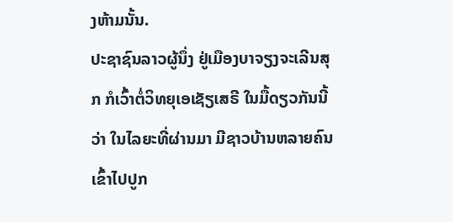ງຫ້າມນັ້ນ.
ປະຊາຊົນລາວຜູ້ນຶ່ງ ຢູ່ເມືອງບາຈຽງຈະເລີນສຸກ ກໍເວົ້າຕໍ່ວິທຍຸເອເຊັຽເສຣີ ໃນມື້ດຽວກັນນີ້ວ່າ ໃນໄລຍະທີ່ຜ່ານມາ ມີຊາວບ້ານຫລາຍຄົນ ເຂົ້າໄປປູກ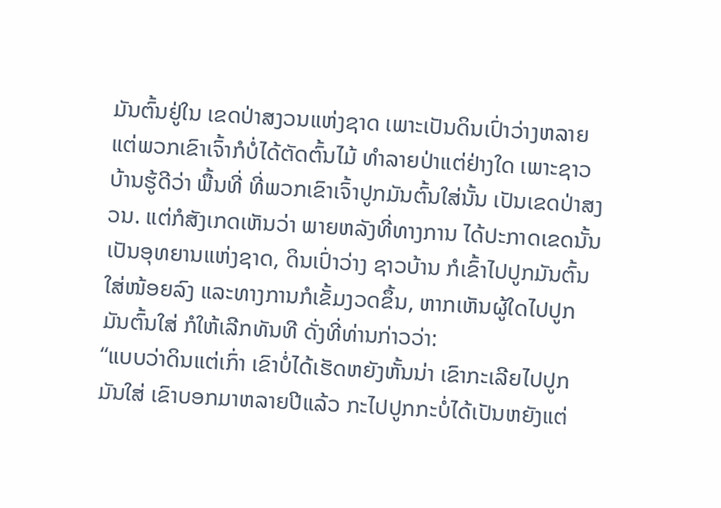ມັນຕົ້ນຢູ່ໃນ ເຂດປ່າສງວນແຫ່ງຊາດ ເພາະເປັນດິນເປົ່າວ່າງຫລາຍ ແຕ່ພວກເຂົາເຈົ້າກໍບໍ່ໄດ້ຕັດຕົ້ນໄມ້ ທໍາລາຍປ່າແຕ່ຢ່າງໃດ ເພາະຊາວບ້ານຮູ້ດີວ່າ ພື້ນທີ່ ທີ່ພວກເຂົາເຈົ້າປູກມັນຕົ້ນໃສ່ນັ້ນ ເປັນເຂດປ່າສງວນ. ແຕ່ກໍສັງເກດເຫັນວ່າ ພາຍຫລັງທີ່ທາງການ ໄດ້ປະກາດເຂດນັ້ນເປັນອຸທຍານແຫ່ງຊາດ, ດິນເປົ່າວ່າງ ຊາວບ້ານ ກໍເຂົ້າໄປປູກມັນຕົ້ນໃສ່ໜ້ອຍລົງ ແລະທາງການກໍເຂັ້ມງວດຂຶ້ນ, ຫາກເຫັນຜູ້ໃດໄປປູກມັນຕົ້ນໃສ່ ກໍໃຫ້ເລີກທັນທີ ດັ່ງທີ່ທ່ານກ່າວວ່າ:
“ແບບວ່າດິນແຕ່ເກົ່າ ເຂົາບໍ່ໄດ້ເຮັດຫຍັງຫັ້ນນ່າ ເຂົາກະເລີຍໄປປູກມັນໃສ່ ເຂົາບອກມາຫລາຍປີແລ້ວ ກະໄປປູກກະບໍ່ໄດ້ເປັນຫຍັງແຕ່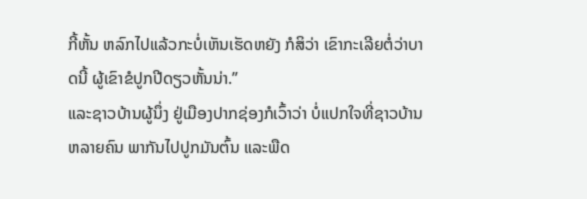ກີ້ຫັ້ນ ຫລົກໄປແລ້ວກະບໍ່ເຫັນເຮັດຫຍັງ ກໍສິວ່າ ເຂົາກະເລີຍຕໍ່ວ່າບາດນີ້ ຜູ້ເຂົາຂໍປູກປີດຽວຫັ້ນນ່າ.”
ແລະຊາວບ້ານຜູ້ນຶ່ງ ຢູ່ເມືອງປາກຊ່ອງກໍເວົ້າວ່າ ບໍ່ແປກໃຈທີ່ຊາວບ້ານຫລາຍຄົນ ພາກັນໄປປູກມັນຕົ້ນ ແລະພືດ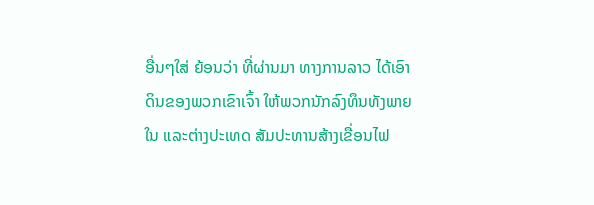ອື່ນໆໃສ່ ຍ້ອນວ່າ ທີ່ຜ່ານມາ ທາງການລາວ ໄດ້ເອົາດິນຂອງພວກເຂົາເຈົ້າ ໃຫ້ພວກນັກລົງທຶນທັງພາຍໃນ ແລະຕ່າງປະເທດ ສັມປະທານສ້າງເຂື່ອນໄຟ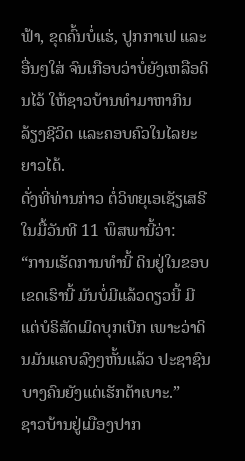ຟ້າ, ຂຸດຄົ້ນບໍ່ແຮ່, ປູກກາເຟ ແລະອື່ນໆໃສ່ ຈົນເກືອບວ່າບໍ່ຍັງເຫລືອດິນໄວ້ ໃຫ້ຊາວບ້ານທໍາມາຫາກິນ ລ້ຽງຊີວິດ ແລະຄອບຄົວໃນໄລຍະຍາວໄດ້.
ດັ່ງທີ່ທ່ານກ່າວ ຕໍ່ວິທຍຸເອເຊັຽເສຣີໃນມື້ວັນທີ 11 ພຶສພານີ້ວ່າ:
“ການເຮັດການທໍານີ້ ດິນຢູ່ໃນຂອບເຂດເຮົານີ້ ມັນບໍ່ມີແລ້ວດຽວນີ້ ມີແຕ່ບໍຣິສັດເມິດບຸກເບີກ ເພາະວ່າດິນມັນແຄບລົງໆຫັ້ນແລ້ວ ປະຊາຊົນບາງຄົນຍັງແຕ່ເຮັກຕ້າເບາະ.”
ຊາວບ້ານຢູ່ເມືອງປາກ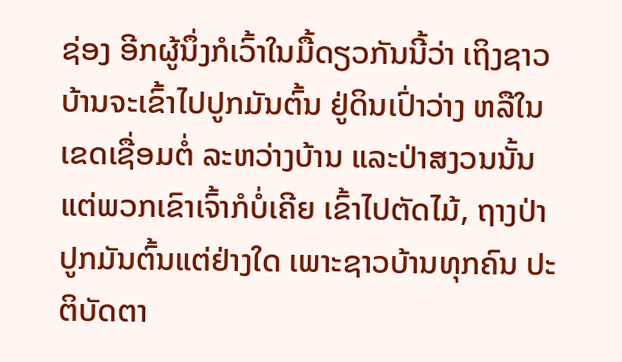ຊ່ອງ ອີກຜູ້ນຶ່ງກໍເວົ້າໃນມື້ດຽວກັນນີ້ວ່າ ເຖິງຊາວບ້ານຈະເຂົ້າໄປປູກມັນຕົ້ນ ຢູ່ດິນເປົ່າວ່າງ ຫລືໃນເຂດເຊື່ອມຕໍ່ ລະຫວ່າງບ້ານ ແລະປ່າສງວນນັ້ນ ແຕ່ພວກເຂົາເຈົ້າກໍບໍ່ເຄີຍ ເຂົ້າໄປຕັດໄມ້, ຖາງປ່າປູກມັນຕົ້ນແຕ່ຢ່າງໃດ ເພາະຊາວບ້ານທຸກຄົນ ປະຕິບັດຕາ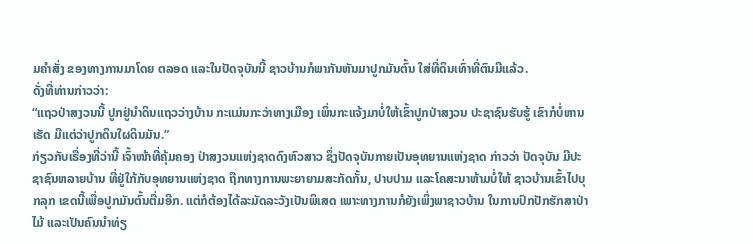ມຄໍາສັ່ງ ຂອງທາງການມາໂດຍ ຕລອດ ແລະໃນປັດຈຸບັນນີ້ ຊາວບ້ານກໍພາກັນຫັນມາປູກມັນຕົ້ນ ໃສ່ທີ່ດິນເທົ່າທີ່ຕົນມີແລ້ວ.
ດັ່ງທີ່ທ່ານກ່າວວ່າ:
“ແຖວປ່າສງວນນີ້ ປູກຢູ່ນໍາດິນແຖວວ່າງບ້ານ ກະແມ່ນກະວ່າທາງເມືອງ ເພິ່ນກະແຈ້ງມາບໍ່ໃຫ້ເຂົ້າປູກປ່າສງວນ ປະຊາຊົນຮັບຮູ້ ເຂົາກໍບໍ່ຫານ
ເຮັດ ມີແຕ່ວ່າປູກດິນໃຜດິນມັນ.”
ກ່ຽວກັບເຣື່ອງທີ່ວ່ານີ້ ເຈົ້າໜ້າທີ່ຄຸ້ມຄອງ ປ່າສງວນແຫ່ງຊາດດົງຫົວສາວ ຊຶ່ງປັດຈຸບັນກາຍເປັນອຸທຍານແຫ່ງຊາດ ກ່າວວ່າ ປັດຈຸບັນ ມີປະຊາຊົນຫລາຍບ້ານ ທີ່ຢູ່ໃກ້ກັບອຸທຍານແຫ່ງຊາດ ຖືກທາງການພະຍາຍາມສະກັດກັ້ນ, ປາບປາມ ແລະໂຄສະນາຫ້າມບໍ່ໃຫ້ ຊາວບ້ານເຂົ້າໄປບຸກລຸກ ເຂດນີ້ເພື່ອປູກມັນຕົ້ນຕື່ມອີກ. ແຕ່ກໍຕ້ອງໄດ້ລະມັດລະວັງເປັນພິເສດ ເພາະທາງການກໍຍັງເພິ່ງພາຊາວບ້ານ ໃນການປົກປັກຮັກສາປ່າໄມ້ ແລະເປັນຄົນນໍາທ່ຽ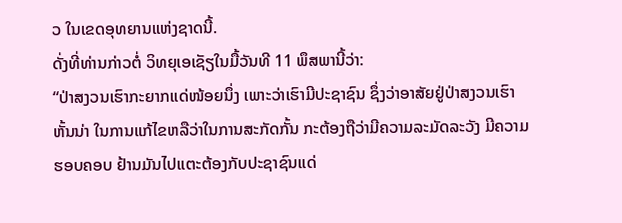ວ ໃນເຂດອຸທຍານແຫ່ງຊາດນີ້.
ດັ່ງທີ່ທ່ານກ່າວຕໍ່ ວິທຍຸເອເຊັຽໃນມື້ວັນທີ 11 ພຶສພານີ້ວ່າ:
“ປ່າສງວນເຮົາກະຍາກແດ່ໜ້ອຍນຶ່ງ ເພາະວ່າເຮົາມີປະຊາຊົນ ຊຶ່ງວ່າອາສັຍຢູ່ປ່າສງວນເຮົາຫັ້ນນ່າ ໃນການແກ້ໄຂຫລືວ່າໃນການສະກັດກັ້ນ ກະຕ້ອງຖືວ່າມີຄວາມລະມັດລະວັງ ມີຄວາມຮອບຄອບ ຢ້ານມັນໄປແຕະຕ້ອງກັບປະຊາຊົນແດ່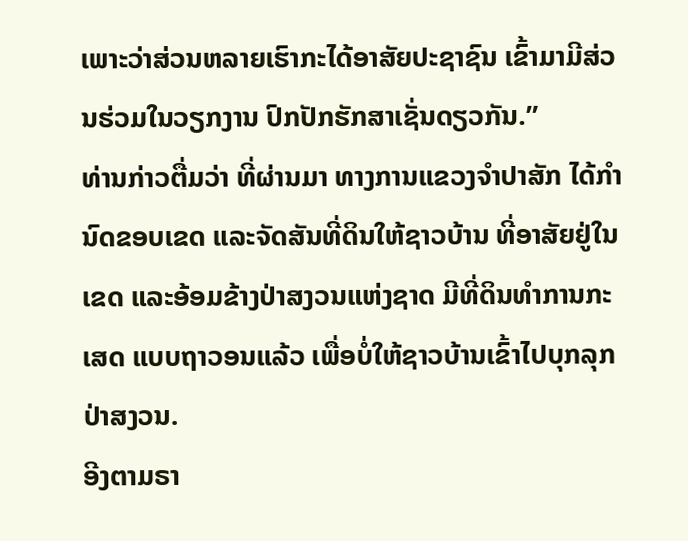ເພາະວ່າສ່ວນຫລາຍເຮົາກະໄດ້ອາສັຍປະຊາຊົນ ເຂົ້າມາມີສ່ວນຮ່ວມໃນວຽກງານ ປົກປັກຮັກສາເຊັ່ນດຽວກັນ.”
ທ່ານກ່າວຕື່ມວ່າ ທີ່ຜ່ານມາ ທາງການແຂວງຈໍາປາສັກ ໄດ້ກໍານົດຂອບເຂດ ແລະຈັດສັນທີ່ດິນໃຫ້ຊາວບ້ານ ທີ່ອາສັຍຢູ່ໃນເຂດ ແລະອ້ອມຂ້າງປ່າສງວນແຫ່ງຊາດ ມີທີ່ດິນທໍາການກະເສດ ແບບຖາວອນແລ້ວ ເພື່ອບໍ່ໃຫ້ຊາວບ້ານເຂົ້າໄປບຸກລຸກປ່າສງວນ.
ອີງຕາມຣາ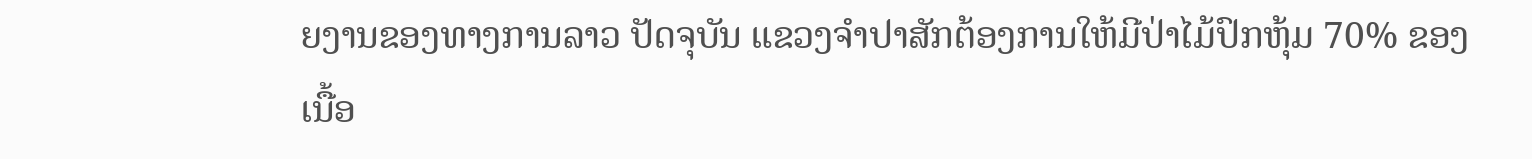ຍງານຂອງທາງການລາວ ປັດຈຸບັນ ແຂວງຈໍາປາສັກຕ້ອງການໃຫ້ມີປ່າໄມ້ປົກຫຸ້ມ 70% ຂອງເນື້ອ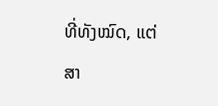ທີ່ທັງໝົດ, ແຕ່ສາ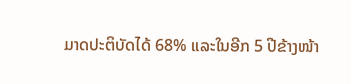ມາດປະຕິບັດໄດ້ 68% ແລະໃນອີກ 5 ປີຂ້າງໜ້າ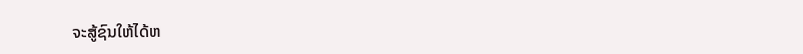ຈະສູ້ຊົນໃຫ້ໄດ້ຫ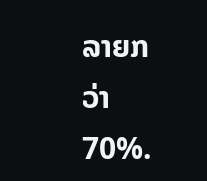ລາຍກວ່າ 70%.